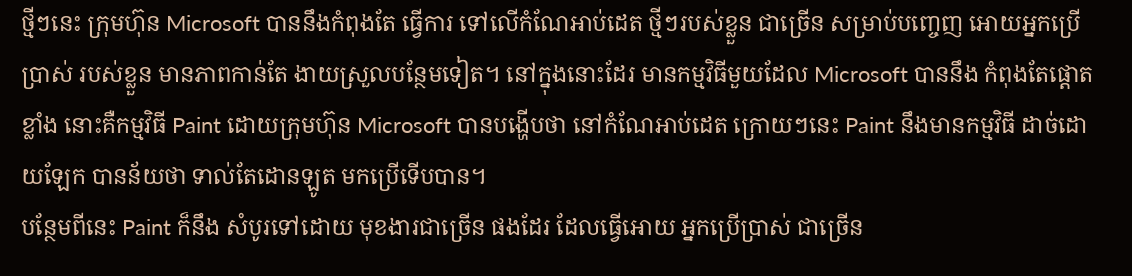ថ្មីៗនេះ ក្រុមហ៊ុន Microsoft បាននឹងកំពុងតែ ធ្វើការ ទៅលើកំណែអាប់ដេត ថ្មីៗរបស់ខ្លួន ជាច្រើន សម្រាប់បញ្ចេញ អោយអ្នកប្រើប្រាស់ របស់ខ្លួន មានភាពកាន់តែ ងាយស្រួលបន្ថែមទៀត។ នៅក្នុងនោះដែរ មានកម្មវិធីមួយដែល Microsoft បាននឹង កំពុងតែផ្តោតខ្លាំង នោះគឺកម្មវិធី Paint ដោយក្រុមហ៊ុន Microsoft បានបង្ហើបថា នៅកំណែអាប់ដេត ក្រោយៗនេះ Paint នឹងមានកម្មវិធី ដាច់ដោយឡែក បានន័យថា ទាល់តែដោនឡូត មកប្រើទើបបាន។
បន្ថែមពីនេះ Paint ក៏នឹង សំបូរទៅដោយ មុខងារជាច្រើន ផងដែរ ដែលធ្វើអោយ អ្នកប្រើប្រាស់ ជាច្រើន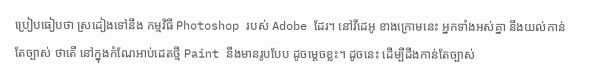ប្រៀបធៀបថា ស្រដៀងទៅនឹង កម្មវិធី Photoshop របស់ Adobe ដែរ។ នៅវីដេអូ ខាងក្រោមនេះ អ្នកទាំងអស់គ្នា នឹងយល់កាន់តែច្បាស់ ថាតើ នៅក្នុងកំណែអាប់ដេតថ្មី Paint នឹងមានរូបបែប ដូចម្តេចខ្លះ។ ដូចនេះ ដើម្បីដឹងកាន់តែច្បាស់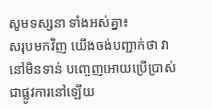សូមទស្សនា ទាំងអស់គ្នា៖
សរុបមកវិញ យើងចង់បញ្ជាក់ថា វានៅមិនទាន់ បញ្ចេញអោយប្រើប្រាស់ ជាផ្លូវការនៅឡើយ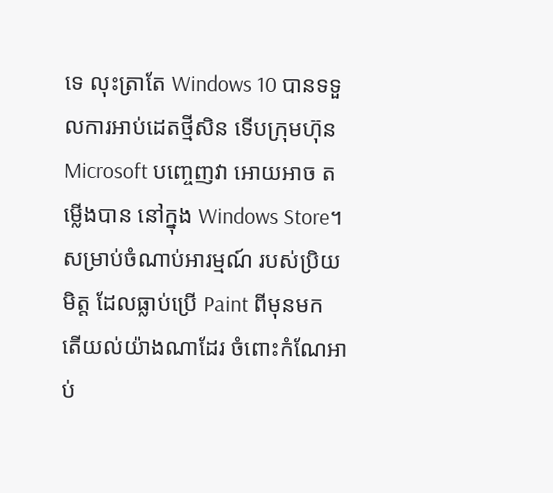ទេ លុះត្រាតែ Windows 10 បានទទួលការអាប់ដេតថ្មីសិន ទើបក្រុមហ៊ុន Microsoft បញ្ចេញវា អោយអាច តម្លើងបាន នៅក្នុង Windows Store។
សម្រាប់ចំណាប់អារម្មណ៍ របស់ប្រិយមិត្ត ដែលធ្លាប់ប្រើ Paint ពីមុនមក តើយល់យ៉ាងណាដែរ ចំពោះកំណែអាប់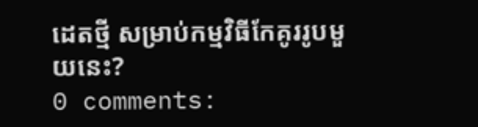ដេតថ្មី សម្រាប់កម្មវិធីកែគូររូបមួយនេះ?
0 comments: